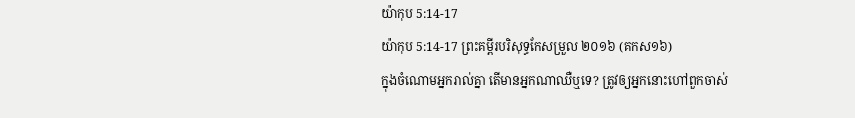យ៉ាកុប 5:14-17
យ៉ាកុប 5:14-17 ព្រះគម្ពីរបរិសុទ្ធកែសម្រួល ២០១៦ (គកស១៦)
ក្នុងចំណោមអ្នករាល់គ្នា តើមានអ្នកណាឈឺឬទេ? ត្រូវឲ្យអ្នកនោះហៅពួកចាស់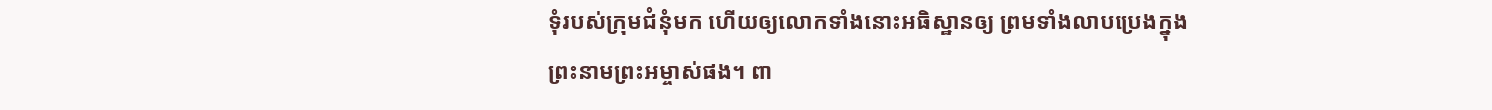ទុំរបស់ក្រុមជំនុំមក ហើយឲ្យលោកទាំងនោះអធិស្ឋានឲ្យ ព្រមទាំងលាបប្រេងក្នុងព្រះនាមព្រះអម្ចាស់ផង។ ពា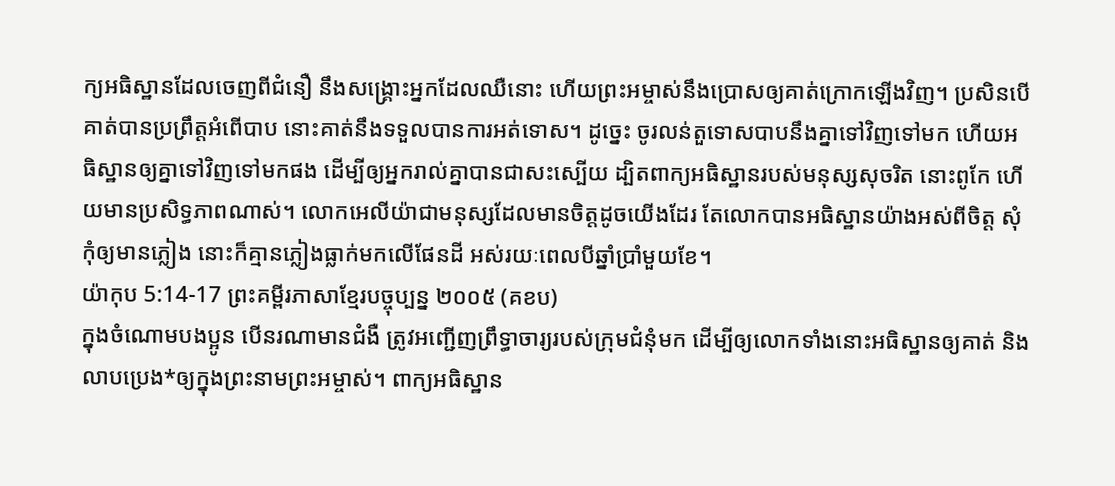ក្យអធិស្ឋានដែលចេញពីជំនឿ នឹងសង្គ្រោះអ្នកដែលឈឺនោះ ហើយព្រះអម្ចាស់នឹងប្រោសឲ្យគាត់ក្រោកឡើងវិញ។ ប្រសិនបើគាត់បានប្រព្រឹត្តអំពើបាប នោះគាត់នឹងទទួលបានការអត់ទោស។ ដូច្នេះ ចូរលន់តួទោសបាបនឹងគ្នាទៅវិញទៅមក ហើយអធិស្ឋានឲ្យគ្នាទៅវិញទៅមកផង ដើម្បីឲ្យអ្នករាល់គ្នាបានជាសះស្បើយ ដ្បិតពាក្យអធិស្ឋានរបស់មនុស្សសុចរិត នោះពូកែ ហើយមានប្រសិទ្ធភាពណាស់។ លោកអេលីយ៉ាជាមនុស្សដែលមានចិត្តដូចយើងដែរ តែលោកបានអធិស្ឋានយ៉ាងអស់ពីចិត្ត សុំកុំឲ្យមានភ្លៀង នោះក៏គ្មានភ្លៀងធ្លាក់មកលើផែនដី អស់រយៈពេលបីឆ្នាំប្រាំមួយខែ។
យ៉ាកុប 5:14-17 ព្រះគម្ពីរភាសាខ្មែរបច្ចុប្បន្ន ២០០៥ (គខប)
ក្នុងចំណោមបងប្អូន បើនរណាមានជំងឺ ត្រូវអញ្ជើញព្រឹទ្ធាចារ្យរបស់ក្រុមជំនុំមក ដើម្បីឲ្យលោកទាំងនោះអធិស្ឋានឲ្យគាត់ និងលាបប្រេង*ឲ្យក្នុងព្រះនាមព្រះអម្ចាស់។ ពាក្យអធិស្ឋាន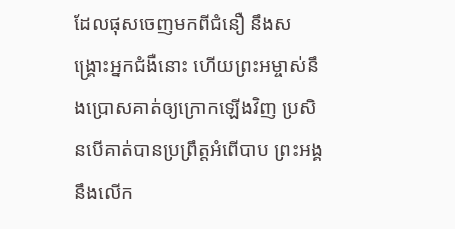ដែលផុសចេញមកពីជំនឿ នឹងសង្គ្រោះអ្នកជំងឺនោះ ហើយព្រះអម្ចាស់នឹងប្រោសគាត់ឲ្យក្រោកឡើងវិញ ប្រសិនបើគាត់បានប្រព្រឹត្តអំពើបាប ព្រះអង្គនឹងលើក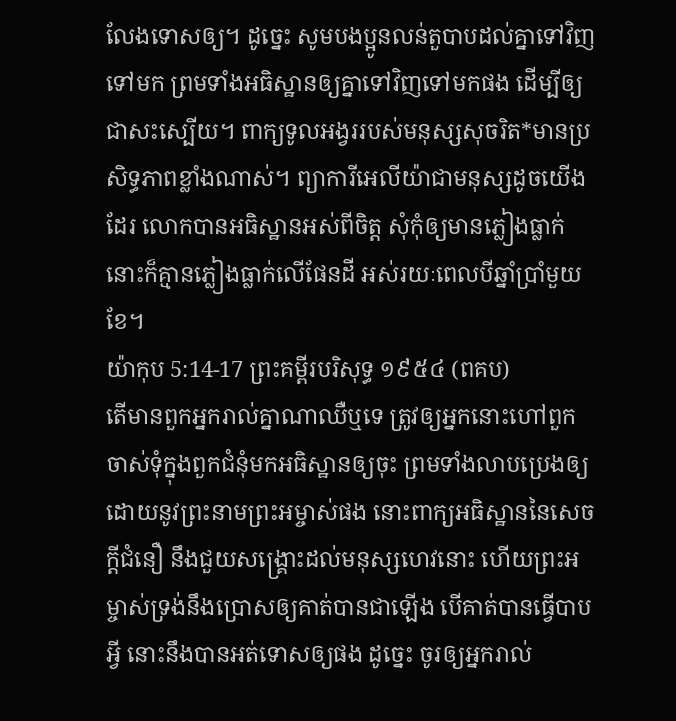លែងទោសឲ្យ។ ដូច្នេះ សូមបងប្អូនលន់តួបាបដល់គ្នាទៅវិញទៅមក ព្រមទាំងអធិស្ឋានឲ្យគ្នាទៅវិញទៅមកផង ដើម្បីឲ្យជាសះស្បើយ។ ពាក្យទូលអង្វររបស់មនុស្សសុចរិត*មានប្រសិទ្ធភាពខ្លាំងណាស់។ ព្យាការីអេលីយ៉ាជាមនុស្សដូចយើងដែរ លោកបានអធិស្ឋានអស់ពីចិត្ត សុំកុំឲ្យមានភ្លៀងធ្លាក់ នោះក៏គ្មានភ្លៀងធ្លាក់លើផែនដី អស់រយៈពេលបីឆ្នាំប្រាំមួយខែ។
យ៉ាកុប 5:14-17 ព្រះគម្ពីរបរិសុទ្ធ ១៩៥៤ (ពគប)
តើមានពួកអ្នករាល់គ្នាណាឈឺឬទេ ត្រូវឲ្យអ្នកនោះហៅពួកចាស់ទុំក្នុងពួកជំនុំមកអធិស្ឋានឲ្យចុះ ព្រមទាំងលាបប្រេងឲ្យ ដោយនូវព្រះនាមព្រះអម្ចាស់ផង នោះពាក្យអធិស្ឋាននៃសេចក្ដីជំនឿ នឹងជួយសង្គ្រោះដល់មនុស្សហេវនោះ ហើយព្រះអម្ចាស់ទ្រង់នឹងប្រោសឲ្យគាត់បានជាឡើង បើគាត់បានធ្វើបាបអ្វី នោះនឹងបានអត់ទោសឲ្យផង ដូច្នេះ ចូរឲ្យអ្នករាល់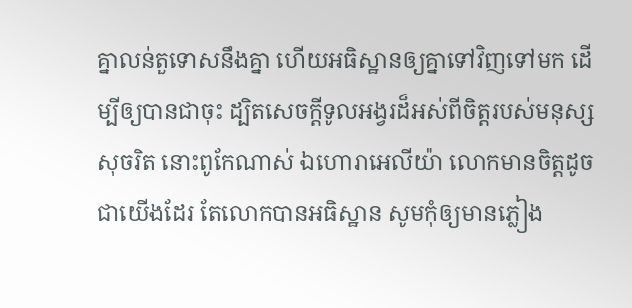គ្នាលន់តួទោសនឹងគ្នា ហើយអធិស្ឋានឲ្យគ្នាទៅវិញទៅមក ដើម្បីឲ្យបានជាចុះ ដ្បិតសេចក្ដីទូលអង្វរដ៏អស់ពីចិត្តរបស់មនុស្សសុចរិត នោះពូកែណាស់ ឯហោរាអេលីយ៉ា លោកមានចិត្តដូចជាយើងដែរ តែលោកបានអធិស្ឋាន សូមកុំឲ្យមានភ្លៀង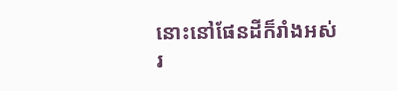នោះនៅផែនដីក៏រាំងអស់រ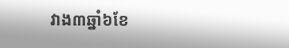វាង៣ឆ្នាំ៦ខែ